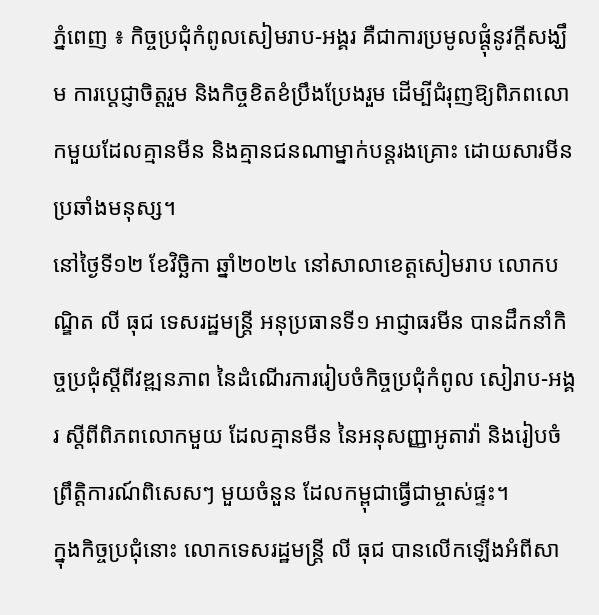ភ្នំពេញ ៖ កិច្ចប្រជុំកំពូលសៀមរាប-អង្គរ គឺជាការប្រមូលផ្តុំនូវក្តីសង្ឃឹម ការប្តេជ្ញាចិត្តរួម និងកិច្ចខិតខំប្រឹងប្រែងរួម ដើម្បីជំរុញឱ្យពិភពលោកមួយដែលគ្មានមីន និងគ្មានជនណាម្នាក់បន្តរងគ្រោះ ដោយសារមីនប្រឆាំងមនុស្ស។
នៅថ្ងៃទី១២ ខែវិច្ឆិកា ឆ្នាំ២០២៤ នៅសាលាខេត្តសៀមរាប លោកបណ្ឌិត លី ធុជ ទេសរដ្ឋមន្រ្តី អនុប្រធានទី១ អាជ្ញាធរមីន បានដឹកនាំកិច្ចប្រជុំស្តីពីវឌ្ឍនភាព នៃដំណើរការរៀបចំកិច្ចប្រជុំកំពូល សៀរាប-អង្គរ ស្តីពីពិភពលោកមួយ ដែលគ្មានមីន នៃអនុសញ្ញាអូតាវ៉ា និងរៀបចំព្រឹត្តិការណ៍ពិសេសៗ មួយចំនួន ដែលកម្ពុជាធ្វើជាម្ចាស់ផ្ទះ។
ក្នុងកិច្ចប្រជុំនោះ លោកទេសរដ្ឋមន្រ្តី លី ធុជ បានលើកឡើងអំពីសា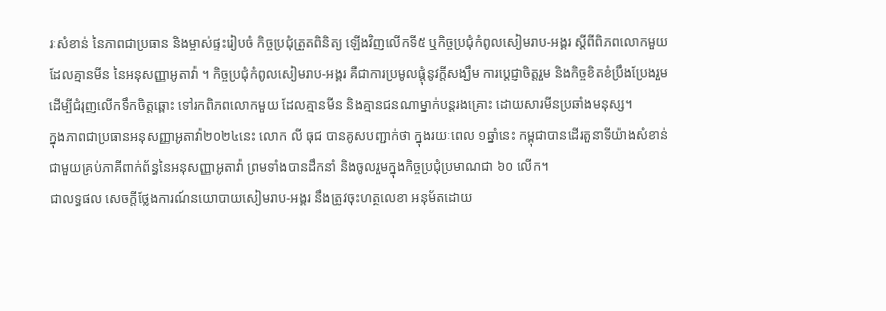រៈសំខាន់ នៃភាពជាប្រធាន និងម្ចាស់ផ្ទះរៀបចំ កិច្ចប្រជុំត្រួតពិនិត្យ ឡើងវិញលើកទី៥ ឬកិច្ចប្រជុំកំពូលសៀមរាប-អង្គរ ស្តីពីពិភពលោកមួយដែលគ្មានមីន នៃអនុសញ្ញាអូតាវ៉ា ។ កិច្ចប្រជុំកំពូលសៀមរាប-អង្គរ គឺជាការប្រមូលផ្តុំនូវក្តីសង្ឃឹម ការប្តេជ្ញាចិត្តរួម និងកិច្ចខិតខំប្រឹងប្រែងរួម ដើម្បីជំរុញលើកទឹកចិត្តឆ្ពោះ ទៅរកពិភពលោកមួយ ដែលគ្មានមីន និងគ្មានជនណាម្នាក់បន្តរងគ្រោះ ដោយសារមីនប្រឆាំងមនុស្ស។
ក្នុងភាពជាប្រធានអនុសញ្ញាអូតាវ៉ា២០២៤នេះ លោក លី ធុជ បានគូសបញ្ជាក់ថា ក្នុងរយៈពេល ១ឆ្នាំនេះ កម្ពុជាបានដើរតួនាទីយ៉ាងសំខាន់ជាមួយគ្រប់ភាគីពាក់ព័ន្ធនៃអនុសញ្ញាអូតាវ៉ា ព្រមទាំងបានដឹកនាំ និងចូលរួមក្នុងកិច្ចប្រជុំប្រមាណជា ៦០ លើក។
ជាលទ្ធផល សេចក្តីថ្លែងការណ៍នយោបាយសៀមរាប-អង្គរ នឹងត្រូវចុះហត្ថលេខា អនុម័តដោយ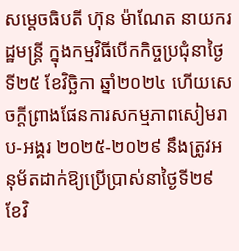សម្តេចធិបតី ហ៊ុន ម៉ាណែត នាយករដ្ឋមន្រ្តី ក្នុងកម្មវិធីបើកកិច្ចប្រជុំនាថ្ងៃទី២៥ ខែវិច្ឆិកា ឆ្នាំ២០២៤ ហើយសេចក្តីព្រាងផែនការសកម្មភាពសៀមរាប-អង្គរ ២០២៥-២០២៩ នឹងត្រូវអនុម័តដាក់ឱ្យប្រើប្រាស់នាថ្ងៃទី២៩ ខែវិ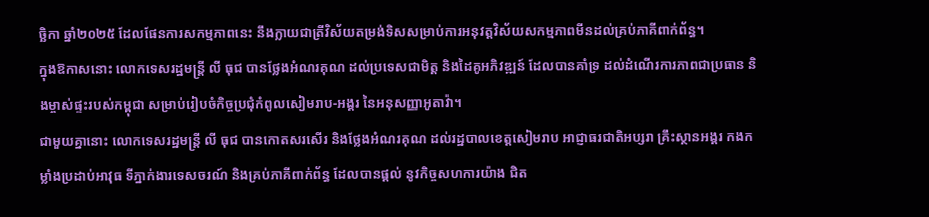ច្ឆិកា ឆ្នាំ២០២៥ ដែលផែនការសកម្មភាពនេះ នឹងក្លាយជាត្រីវិស័យតម្រង់ទិសសម្រាប់ការអនុវត្តវិស័យសកម្មភាពមីនដល់គ្រប់ភាគីពាក់ព័ន្ធ។
ក្នុងឱកាសនោះ លោកទេសរដ្ឋមន្រ្តី លី ធុជ បានថ្លែងអំណរគុណ ដល់ប្រទេសជាមិត្ត និងដៃគូអភិវឌ្ឍន៍ ដែលបានគាំទ្រ ដល់ដំណើរការភាពជាប្រធាន និងម្ចាស់ផ្ទះរបស់កម្ពុជា សម្រាប់រៀបចំកិច្ចប្រជុំកំពូលសៀមរាប-អង្គរ នៃអនុសញ្ញាអូតាវ៉ា។
ជាមួយគ្នានោះ លោកទេសរដ្ឋមន្រ្តី លី ធុជ បានកោតសរសើរ និងថ្លែងអំណរគុណ ដល់រដ្ឋបាលខេត្តសៀមរាប អាជ្ញាធរជាតិអប្សរា គ្រឹះស្ថានអង្គរ កងកម្លាំងប្រដាប់អាវុធ ទីភ្នាក់ងារទេសចរណ៍ និងគ្រប់ភាគីពាក់ព័ន្ធ ដែលបានផ្តល់ នូវកិច្ចសហការយ៉ាង ជិត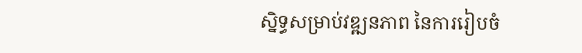ស្និទ្ធសម្រាប់វឌ្ឍនភាព នៃការរៀបចំ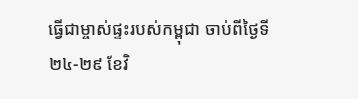ធ្វើជាម្ចាស់ផ្ទះរបស់កម្ពុជា ចាប់ពីថ្ងៃទី២៤-២៩ ខែវិ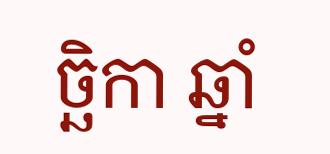ច្ឆិកា ឆ្នាំ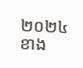២០២៤ ខាង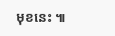មុខនេះ ៕